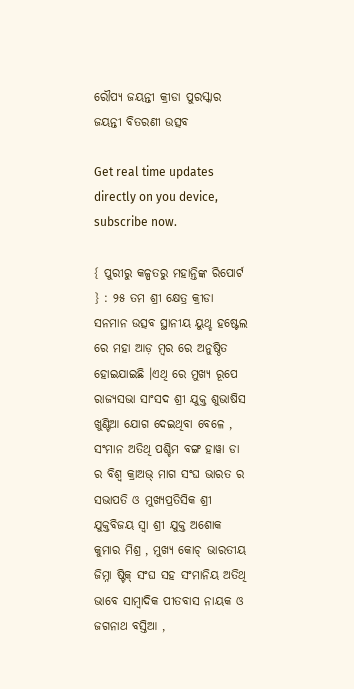ରୌପ୍ୟ ଜୟନ୍ତୀ କ୍ରୀଡା ପୁରସ୍କାର ଜୟନ୍ତୀ ବିତରଣୀ ଉତ୍ସବ

Get real time updates directly on you device, subscribe now.

{ ପୁରୀରୁ କଳ୍ପତରୁ ମହାନ୍ତିଙ୍କ ରିପୋର୍ଟ } : ୨୫ ତମ ଶ୍ରୀ କ୍ଷେତ୍ର କ୍ରୀଡା ସନମାନ ଉତ୍ସବ ସ୍ଥାନୀୟ ୟୁଥ୍ହ ହଷ୍ଟେଲ ରେ ମହା ଆଡ଼ ମ୍ବର ରେ ଅନୁଷ୍ଠିତ ହୋଇଯାଇଛି ।ଏଥି ରେ ମୁଖ୍ୟ ରୂପେ ରାଜ୍ୟସଭା ସାଂସଦ ଶ୍ରୀ ଯୁକ୍ତ ଶୁଭାଷିସ ଖୁଣ୍ଟିଆ ଯୋଗ ଦେଇଥିବା ବେଳେ , ସଂମାନ ଅତିଥି ପଶ୍ଚିମ ବଙ୍ଗ ହାୱା ଡା ର ବିଶ୍ୱ କ୍ରାଅଭ୍ ମାଗ ସଂଘ ଭାରତ ର ସଭାପତି ଓ ମୁଖ୍ୟପ୍ରତିସିକ ଶ୍ରୀ ଯୁକ୍ତବିଜୟ ସ୍ବା ଶ୍ରୀ ଯୁକ୍ତ ଅଶୋକ କୁମାର ମିଶ୍ର , ମୁଖ୍ୟ କୋଚ୍ ଭାରତୀୟ ଜିମ୍ନା ଷ୍ଟିକ୍ ସଂଘ ସହ ସଂମାନିୟ ଅତିଥି ଭାବେ ସାମ୍ବାଦିକ ପୀତବାସ ନାୟକ ଓ ଜଗନାଥ ବସ୍ତିଆ ,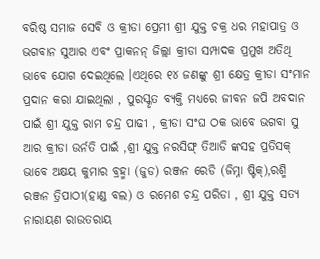ବରିଷ୍ଠ ସମାଜ ସେବି ଓ କ୍ରୀଡା ପ୍ରେମୀ ଶ୍ରୀ ଯୁକ୍ତ ଚକ୍ର ଧର ମହାପାତ୍ର ଓ ଭଗବାନ ସୁଆର ଏବଂ ପ୍ରାକନନ୍ ଜିଲ୍ଲା କ୍ରୀଡା ସମ୍ପାଦକ ପ୍ରମୁଖ ଅତିଥି ଭାବେ ଯୋଗ ଦେଇଥିଲେ ।ଏଥିରେ ୧୪ ଜଣଙ୍କୁ ଶ୍ରୀ କ୍ଷେତ୍ର କ୍ରୀଡା ସଂମାନ ପ୍ରଦାନ କରା ଯାଇଥିଲା , ପୁରସ୍କୃତ ବ୍ୟକ୍ତି ମଧ୍ୟରେ ଜୀବନ ଜପି ଅବଦାନ ପାଇଁ ଶ୍ରୀ ଯୁକ୍ତ ରାମ ଚନ୍ଦ୍ର ପାଢୀ , କ୍ରୀଡା ସଂଘ ଠକ ଭାବେ ଭଗବା ସୁ ଆର କ୍ରୀଡା ଉର୍ନତି ପାଇଁ ,ଶ୍ରୀ ଯୁକ୍ତ ନରସିଙ୍ଘ୍ ତିଆଡି ଙ୍କସହ ପ୍ରତିସକ୍ ଭାବେ ଅକ୍ଷୟ କୁମାର ବ୍ରହ୍ମା (ଜୁଡ) ରଞ୍ଜନ ରେଡି (ଜିମ୍ନା ଷ୍ଟିକ୍),ରଶ୍ମି ରଞ୍ଜନ ତ୍ରିପାଠୀ(ହାଣ୍ଡ ବଲ) ଓ ରମେଶ ଚନ୍ଦ୍ର ପରିଡା , ଶ୍ରୀ ଯୁକ୍ତ ସତ୍ୟ ନାରାୟଣ ରାଉତରାୟ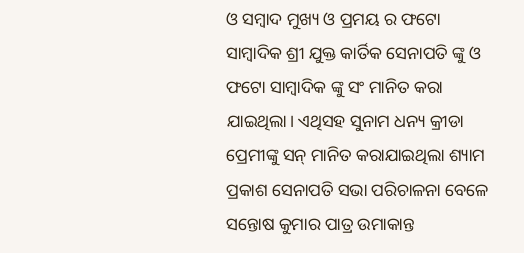ଓ ସମ୍ବାଦ ମୁଖ୍ୟ ଓ ପ୍ରମୟ ର ଫଟୋ ସାମ୍ବାଦିକ ଶ୍ରୀ ଯୁକ୍ତ କାର୍ତିକ ସେନାପତି ଙ୍କୁ ଓ ଫଟୋ ସାମ୍ବାଦିକ ଙ୍କୁ ସଂ ମାନିତ କରା ଯାଇଥିଲା। ଏଥିସହ ସୁନାମ ଧନ୍ୟ କ୍ରୀଡା ପ୍ରେମୀଙ୍କୁ ସନ୍ ମାନିତ କରାଯାଇଥିଲା ଶ୍ୟାମ ପ୍ରକାଶ ସେନାପତି ସଭା ପରିଚାଳନା ବେଳେ ସନ୍ତୋଷ କୁମାର ପାତ୍ର ଉମାକାନ୍ତ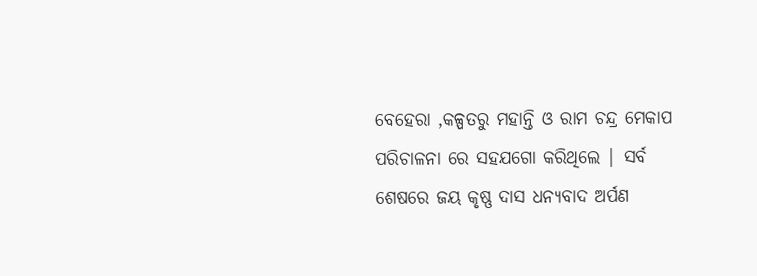ବେହେରା ,କଳ୍ପତରୁ ମହାନ୍ତି ଓ ରାମ ଚନ୍ଦ୍ର ମେକାପ ପରିଚାଳନା ରେ ସହଯଗୋ କରିଥିଲେ | ସର୍ବ ଶେଷରେ ଜୟ କୃଷ୍ଣ ଦାସ ଧନ୍ୟବାଦ ଅର୍ପଣ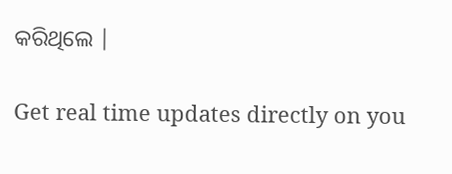କରିଥିଲେ |

Get real time updates directly on you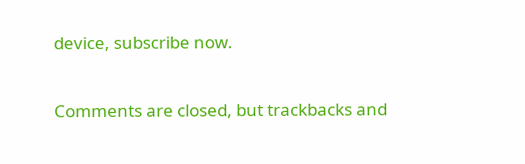device, subscribe now.

Comments are closed, but trackbacks and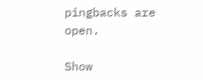pingbacks are open.

Show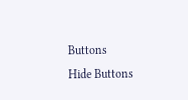Buttons
Hide Buttons